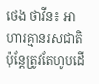ថេង ថាវីន៖ អាហារគ្មានរសជាតិ ប៉ុន្តែត្រូវតែហូបដើ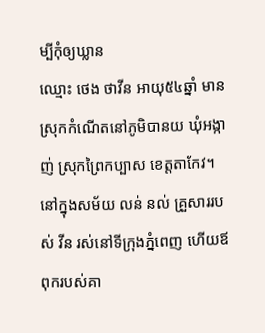ម្បីកុំឲ្យឃ្លាន
ឈ្មោះ ថេង ថាវីន អាយុ៥៤ឆ្នាំ មានស្រុកកំណើតនៅភូមិបានយ ឃុំអង្កាញ់ ស្រុកព្រៃកប្បាស ខេត្តតាកែវ។ នៅក្នុងសម័យ លន់ នល់ គ្រួសាររបស់ វីន រស់នៅទីក្រុងភ្នំពេញ ហើយឪពុករបស់គា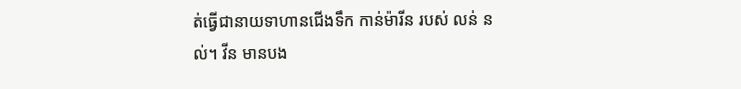ត់ធ្វើជានាយទាហានជើងទឹក កាន់ម៉ារីន របស់ លន់ នល់។ វីន មានបង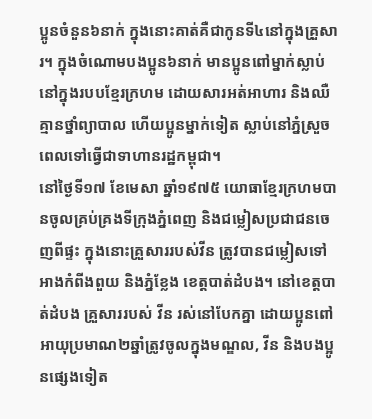ប្អូនចំនួន៦នាក់ ក្នុងនោះគាត់គឺជាកូនទី៤នៅក្នុងគ្រួសារ។ ក្នុងចំណោមបងប្អូន៦នាក់ មានប្អូនពៅម្នាក់ស្លាប់នៅក្នុងរបបខ្មែរក្រហម ដោយសារអត់អាហារ និងឈឺគ្មានថ្នាំព្យាបាល ហើយប្អូនម្នាក់ទៀត ស្លាប់នៅភ្នំស្រួច ពេលទៅធ្វើជាទាហានរដ្ឋកម្ពុជា។
នៅថ្ងៃទី១៧ ខែមេសា ឆ្នាំ១៩៧៥ យោធាខ្មែរក្រហមបានចូលគ្រប់គ្រងទីក្រុងភ្នំពេញ និងជម្លៀសប្រជាជនចេញពីផ្ទះ ក្នុងនោះគ្រួសាររបស់វីន ត្រូវបានជម្លៀសទៅអាងកំពីងពួយ និងភ្នំខ្លែង ខេត្តបាត់ដំបង។ នៅខេត្តបាត់ដំបង គ្រួសាររបស់ វីន រស់នៅបែកគ្នា ដោយប្អូនពៅអាយុប្រមាណ២ឆ្នាំត្រូវចូលក្នុងមណ្ឌល, វីន និងបងប្អូនផ្សេងទៀត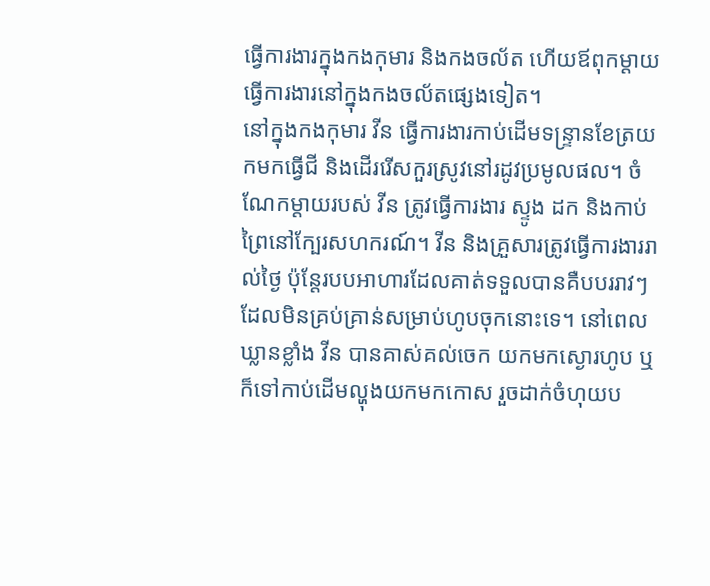ធ្វើការងារក្នុងកងកុមារ និងកងចល័ត ហើយឪពុកម្ដាយធ្វើការងារនៅក្នុងកងចល័តផ្សេងទៀត។
នៅក្នុងកងកុមារ វីន ធ្វើការងារកាប់ដើមទន្ទ្រានខែត្រយកមកធ្វើជី និងដើររើសកួរស្រូវនៅរដូវប្រមូលផល។ ចំណែកម្ដាយរបស់ វីន ត្រូវធ្វើការងារ ស្ទូង ដក និងកាប់ព្រៃនៅក្បែរសហករណ៍។ វីន និងគ្រួសារត្រូវធ្វើការងាររាល់ថ្ងៃ ប៉ុន្តែរបបអាហារដែលគាត់ទទួលបានគឺបបររាវៗ ដែលមិនគ្រប់គ្រាន់សម្រាប់ហូបចុកនោះទេ។ នៅពេលឃ្លានខ្លាំង វីន បានគាស់គល់ចេក យកមកស្ងោរហូប ឬក៏ទៅកាប់ដើមល្ហុងយកមកកោស រួចដាក់ចំហុយប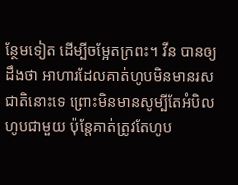ន្ថែមទៀត ដើម្បីចម្អែតក្រពះ។ វីន បានឲ្យដឹងថា អាហារដែលគាត់ហូបមិនមានរសជាតិនោះទេ ព្រោះមិនមានសូម្បីតែអំបិលហូបជាមួយ ប៉ុន្តែគាត់ត្រូវតែហូប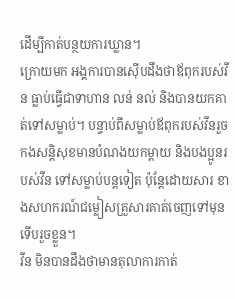ដើម្បីកាត់បន្ថយការឃ្លាន។
ក្រោយមក អង្គការបានស៊ើបដឹងថាឪពុករបស់វីន ធ្លាប់ធ្វើជាទាហាន លន់ នល់ និងបានយកគាត់ទៅសម្លាប់។ បន្ទាប់ពីសម្លាប់ឪពុករបស់វីនរួច កងសន្តិសុខមានបំណងយកម្តាយ និងបងប្អូនរបស់វីន ទៅសម្លាប់បន្តទៀត ប៉ុន្តែដោយសារ ខាងសហករណ៍ជម្លៀសគ្រួសារគាត់ចេញទៅមុន ទើបរួចខ្លួន។
វីន មិនបានដឹងថាមានតុលាការកាត់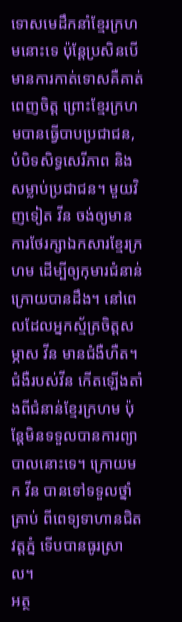ទោសមេដឹកនាំខ្មែរក្រហមនោះទេ ប៉ុន្តែប្រសិនបើមានការកាត់ទោសគឺគាត់ពេញចិត្ត ព្រោះខ្មែរក្រហមបានធ្វើបាបប្រជាជន, បំបិទសិទ្ធសេរីភាព និងសម្លាប់ប្រជាជន។ មួយវិញទៀត វីន ចង់ឲ្យមានការថែរក្សាឯកសារខ្មែរក្រហម ដើម្បីឲ្យកុមារជំនាន់ក្រោយបានដឹង។ នៅពេលដែលអ្នកស្ម័គ្រចិត្តសម្ភាស វីន មានជំងឺហឺត។ ជំងឺរបស់វីន កើតឡើងតាំងពីជំនាន់ខ្មែរក្រហម ប៉ុន្តែមិនទទួលបានការព្យាបាលនោះទេ។ ក្រោយមក វីន បានទៅទទួលថ្នាំគ្រាប់ ពីពេទ្យទាហានជិតវត្តភ្នំ ទើបបានធូរស្រាល។
អត្ថ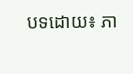បទដោយ៖ ភា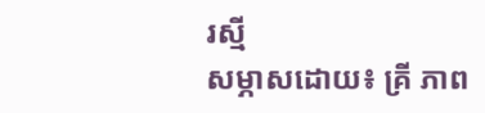រស្មី
សម្ភាសដោយ៖ គ្រី ភាព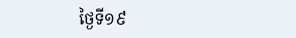ថ្ងៃទី១៩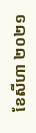ខែសីហា ២០២១